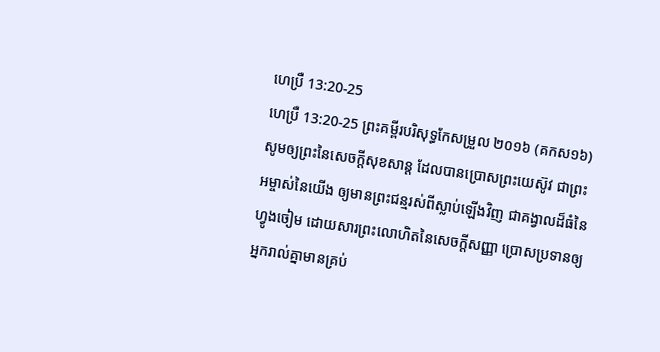ហេប្រឺ 13:20-25
ហេប្រឺ 13:20-25 ព្រះគម្ពីរបរិសុទ្ធកែសម្រួល ២០១៦ (គកស១៦)
សូមឲ្យព្រះនៃសេចក្តីសុខសាន្ត ដែលបានប្រោសព្រះយេស៊ូវ ជាព្រះអម្ចាស់នៃយើង ឲ្យមានព្រះជន្មរស់ពីស្លាប់ឡើងវិញ ជាគង្វាលដ៏ធំនៃហ្វូងចៀម ដោយសារព្រះលោហិតនៃសេចក្ដីសញ្ញា ប្រោសប្រទានឲ្យអ្នករាល់គ្នាមានគ្រប់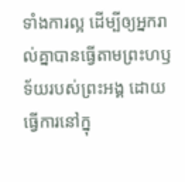ទាំងការល្អ ដើម្បីឲ្យអ្នករាល់គ្នាបានធ្វើតាមព្រះហឫទ័យរបស់ព្រះអង្គ ដោយធ្វើការនៅក្នុ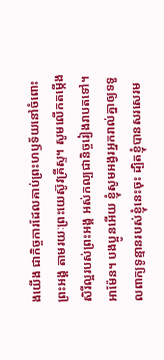ងយើង ជាកិច្ចការដែលគាប់ព្រះហឫទ័យនៅចំពោះព្រះអង្គ តាមរយៈព្រះយេស៊ូវគ្រីស្ទ។ សូមលើកតម្កើងសិរីល្អរបស់ព្រះអង្គ អស់កល្បជានិច្ចរៀងរាបតទៅ។ អាម៉ែន។ បងប្អូនអើយ ខ្ញុំសូមអង្វរអ្នករាល់គ្នាឲ្យទទួលពាក្យទូន្មានរបស់ខ្ញុំនេះចុះ ដ្បិតខ្ញុំបានសរសេរម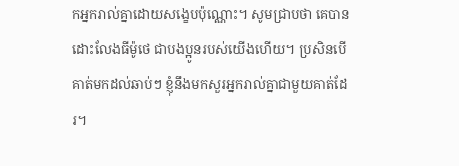កអ្នករាល់គ្នាដោយសង្ខេបប៉ុណ្ណោះ។ សូមជ្រាបថា គេបានដោះលែងធីម៉ូថេ ជាបងប្អូនរបស់យើងហើយ។ ប្រសិនបើគាត់មកដល់ឆាប់ៗ ខ្ញុំនឹងមកសួរអ្នករាល់គ្នាជាមួយគាត់ដែរ។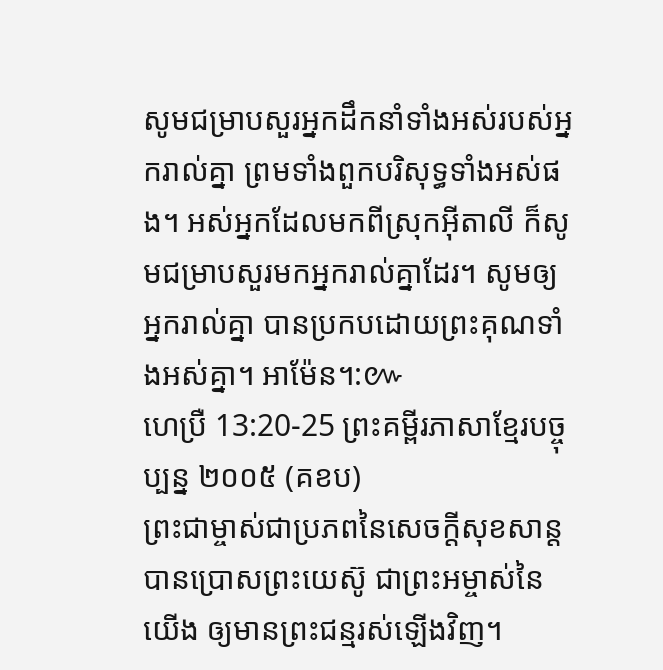សូមជម្រាបសួរអ្នកដឹកនាំទាំងអស់របស់អ្នករាល់គ្នា ព្រមទាំងពួកបរិសុទ្ធទាំងអស់ផង។ អស់អ្នកដែលមកពីស្រុកអ៊ីតាលី ក៏សូមជម្រាបសួរមកអ្នករាល់គ្នាដែរ។ សូមឲ្យអ្នករាល់គ្នា បានប្រកបដោយព្រះគុណទាំងអស់គ្នា។ អាម៉ែន។:៚
ហេប្រឺ 13:20-25 ព្រះគម្ពីរភាសាខ្មែរបច្ចុប្បន្ន ២០០៥ (គខប)
ព្រះជាម្ចាស់ជាប្រភពនៃសេចក្ដីសុខសាន្តបានប្រោសព្រះយេស៊ូ ជាព្រះអម្ចាស់នៃយើង ឲ្យមានព្រះជន្មរស់ឡើងវិញ។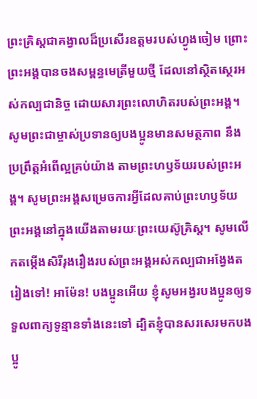ព្រះគ្រិស្តជាគង្វាលដ៏ប្រសើរឧត្ដមរបស់ហ្វូងចៀម ព្រោះព្រះអង្គបានចងសម្ពន្ធមេត្រីមួយថ្មី ដែលនៅស្ថិតស្ថេរអស់កល្បជានិច្ច ដោយសារព្រះលោហិតរបស់ព្រះអង្គ។ សូមព្រះជាម្ចាស់ប្រទានឲ្យបងប្អូនមានសមត្ថភាព នឹងប្រព្រឹត្តអំពើល្អគ្រប់យ៉ាង តាមព្រះហឫទ័យរបស់ព្រះអង្គ។ សូមព្រះអង្គសម្រេចការអ្វីដែលគាប់ព្រះហឫទ័យព្រះអង្គនៅក្នុងយើងតាមរយៈព្រះយេស៊ូគ្រិស្ត។ សូមលើកតម្កើងសិរីរុងរឿងរបស់ព្រះអង្គអស់កល្បជាអង្វែងតរៀងទៅ! អាម៉ែន! បងប្អូនអើយ ខ្ញុំសូមអង្វរបងប្អូនឲ្យទទួលពាក្យទូន្មានទាំងនេះទៅ ដ្បិតខ្ញុំបានសរសេរមកបងប្អូ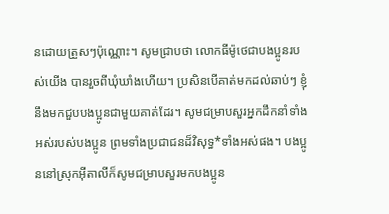នដោយត្រួសៗប៉ុណ្ណោះ។ សូមជ្រាបថា លោកធីម៉ូថេជាបងប្អូនរបស់យើង បានរួចពីឃុំឃាំងហើយ។ ប្រសិនបើគាត់មកដល់ឆាប់ៗ ខ្ញុំនឹងមកជួបបងប្អូនជាមួយគាត់ដែរ។ សូមជម្រាបសួរអ្នកដឹកនាំទាំងអស់របស់បងប្អូន ព្រមទាំងប្រជាជនដ៏វិសុទ្ធ*ទាំងអស់ផង។ បងប្អូននៅស្រុកអ៊ីតាលីក៏សូមជម្រាបសួរមកបងប្អូន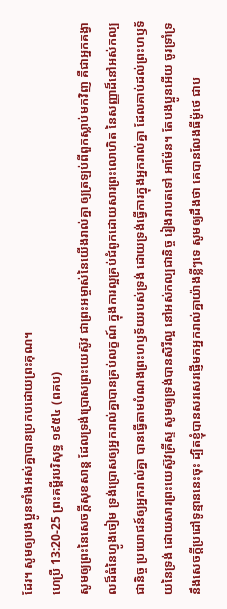ដែរ។ សូមឲ្យបងប្អូនទាំងអស់គ្នាបានប្រកបដោយព្រះគុណ។
ហេប្រឺ 13:20-25 ព្រះគម្ពីរបរិសុទ្ធ ១៩៥៤ (ពគប)
សូមឲ្យព្រះនៃសេចក្ដីសុខសាន្ត ដែលទ្រង់ប្រោសព្រះយេស៊ូវ ជាព្រះអម្ចាស់នៃយើងរាល់គ្នា ឲ្យត្រឡប់ពីពួកស្លាប់មកវិញ គឺជាអ្នកគង្វាលដ៏ធំនៃហ្វូងចៀម ទ្រង់ប្រោសឲ្យអ្នករាល់គ្នាបានគ្រប់លក្ខណ៍ ក្នុងការល្អគ្រប់ជំពូកដោយសារព្រះលោហិត នៃសញ្ញាដ៏នៅអស់កល្បជានិច្ច ប្រយោជន៍ឲ្យអ្នករាល់គ្នា បានធ្វើតាមបំណងព្រះហឫទ័យរបស់ទ្រង់ ដោយទ្រង់ធ្វើការក្នុងអ្នករាល់គ្នា ដែលគាប់ដល់ព្រះហឫទ័យនៃទ្រង់ ដោយសារព្រះយេស៊ូវគ្រីស្ទ សូមឲ្យទ្រង់បានសិរីល្អ នៅអស់កល្បជានិច្ច រៀងរាបតទៅ អាម៉ែន។ តែបងប្អូនអើយ ចូរទ្រាំទ្រនឹងសេចក្ដីប្រដៅទូន្មាននេះចុះ ដ្បិតខ្ញុំបានសរសេរផ្ញើមកអ្នករាល់គ្នាយ៉ាងខ្លីៗទេ សូមឲ្យដឹងថា គេបានលែងធីម៉ូថេ ជាប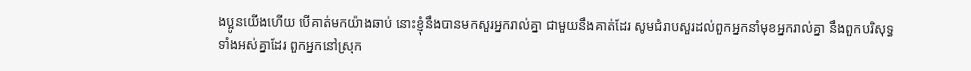ងប្អូនយើងហើយ បើគាត់មកយ៉ាងឆាប់ នោះខ្ញុំនឹងបានមកសួរអ្នករាល់គ្នា ជាមួយនឹងគាត់ដែរ សូមជំរាបសួរដល់ពួកអ្នកនាំមុខអ្នករាល់គ្នា នឹងពួកបរិសុទ្ធទាំងអស់គ្នាដែរ ពួកអ្នកនៅស្រុក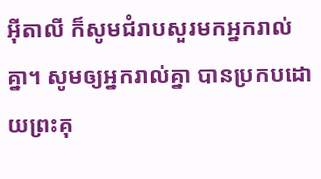អ៊ីតាលី ក៏សូមជំរាបសួរមកអ្នករាល់គ្នា។ សូមឲ្យអ្នករាល់គ្នា បានប្រកបដោយព្រះគុ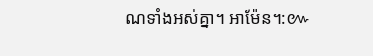ណទាំងអស់គ្នា។ អាម៉ែន។:៚